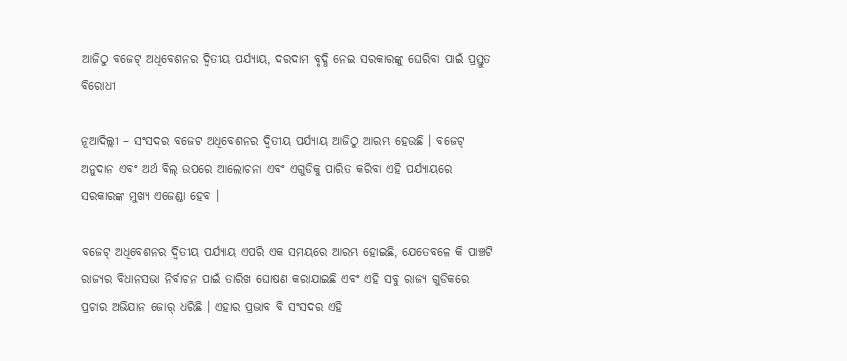ଆଜିଠୁ ବଜେଟ୍ ଅଧିବେଶନର ଦ୍ୱିତୀୟ ପର୍ଯ୍ୟାୟ, ଦରଦାମ ବୃଦ୍ଧି ନେଇ ସରକାରଙ୍କୁ ଘେରିବା ପାଇଁ ପ୍ରସ୍ତୁତ ବିରୋଧୀ

ନୂଆଦିଲ୍ଲୀ – ସଂସଦର ବଜେଟ ଅଧିବେଶନର ଦ୍ୱିତୀୟ ପର୍ଯ୍ୟାୟ ଆଜିଠୁ ଆରମ୍ଭ ହେଉଛି । ବଜେଟ୍ ଅନୁଦାନ ଏବଂ ଅର୍ଥ ବିଲ୍ ଉପରେ ଆଲୋଚନା ଏବଂ ଏଗୁଡିକୁ ପାରିତ କରିବା ଏହି ପର୍ଯ୍ୟାୟରେ ସରକାରଙ୍କ ମୁଖ୍ୟ ଏଜେଣ୍ଡା ହେବ ।

ବଜେଟ୍ ଅଧିବେଶନର ଦ୍ୱିତୀୟ ପର୍ଯ୍ୟାୟ ଏପରି ଏକ ସମୟରେ ଆରମ୍ଭ ହୋଇଛି, ଯେତେବଳେ କି ପାଞ୍ଚଟି ରାଜ୍ୟର ବିଧାନସଭା ନିର୍ବାଚନ ପାଇଁ ତାରିଖ ଘୋଷଣ କରାଯାଇଛି ଏବଂ ଏହି ସବୁ ରାଜ୍ୟ ଗୁଡିକରେ ପ୍ରଚାର ଅଭିଯାନ ଜୋର୍ ଧରିଛି । ଏହାର ପ୍ରଭାବ ବି ସଂସଦର ଏହି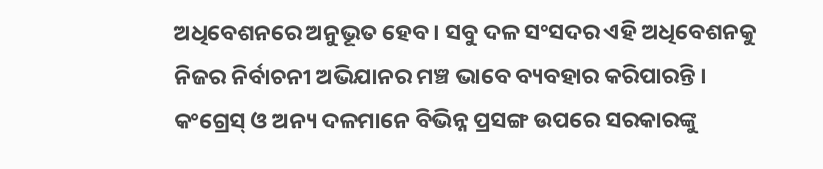ଅଧିବେଶନରେ ଅନୁଭୂତ ହେବ । ସବୁ ଦଳ ସଂସଦର ଏହି ଅଧିବେଶନକୁ ନିଜର ନିର୍ବାଚନୀ ଅଭିଯାନର ମଞ୍ଚ ଭାବେ ବ୍ୟବହାର କରିପାରନ୍ତି । କଂଗ୍ରେସ୍ ଓ ଅନ୍ୟ ଦଳମାନେ ବିଭିନ୍ନ ପ୍ରସଙ୍ଗ ଉପରେ ସରକାରଙ୍କୁ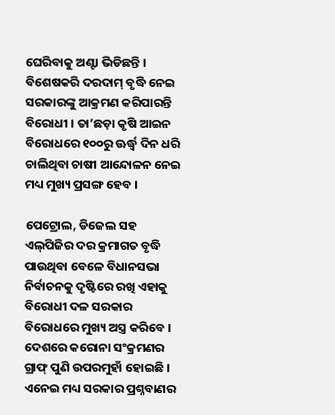ଘେରିବାକୁ ଅଣ୍ଟା ଭିଡିଛନ୍ତି । ବିଶେଷକରି ଦରଦାମ୍ ବୃଦ୍ଧି ନେଇ ସରକାରଙ୍କୁ ଆକ୍ରମଣ କରିପାରନ୍ତି ବିରୋଧୀ । ତା’ଛଡ଼ା କୃଷି ଆଇନ ବିରୋଧରେ ୧୦୦ରୁ ଊର୍ଦ୍ଧ୍ୱ ଦିନ ଧରି ଚାଲିଥିବା ଚାଷୀ ଆନ୍ଦୋଳନ ନେଇ ମଧ୍ୟ ମୁଖ୍ୟ ପ୍ରସଙ୍ଗ ହେବ ।

ପେଟ୍ରୋଲ, ଡିଜେଲ ସହ ଏଲ୍‌ପିଜିର ଦର କ୍ରମାଗତ ବୃଦ୍ଧି ପାଉଥିବା ବେଳେ ବିଧାନସଭା ନିର୍ବାଚନକୁ ଦୃଷ୍ଟିରେ ରଖି ଏହାକୁ ବିରୋଧୀ ଦଳ ସରକାର ବିରୋଧରେ ମୁଖ୍ୟ ଅସ୍ତ୍ର କରିବେ । ଦେଶରେ କରୋନା ସଂକ୍ରମଣର ଗ୍ରାଫ୍ ପୁଣି ଉପରମୁହାଁ ହୋଇଛି । ଏନେଇ ମଧ୍ୟ ସରକାର ପ୍ରଶ୍ନବାଣର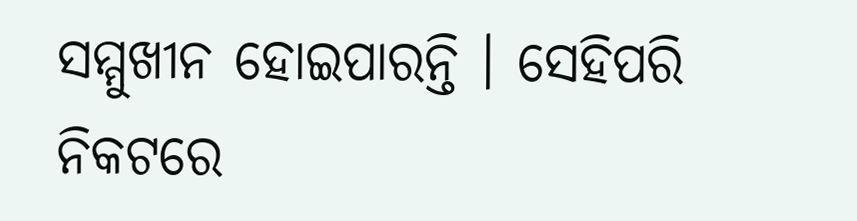ସମ୍ମୁଖୀନ ହୋଇପାରନ୍ତି । ସେହିପରି ନିକଟରେ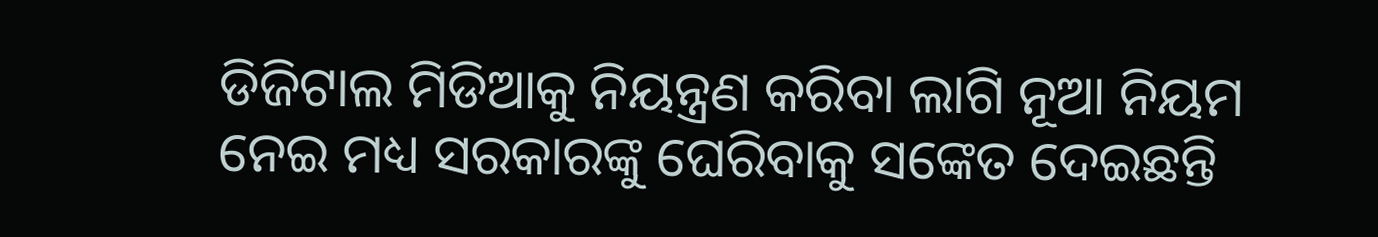ଡିଜିଟାଲ ମିଡିଆକୁ ନିୟନ୍ତ୍ରଣ କରିବା ଲାଗି ନୂଆ ନିୟମ ନେଇ ମଧ୍ୟ ସରକାରଙ୍କୁ ଘେରିବାକୁ ସଙ୍କେତ ଦେଇଛନ୍ତି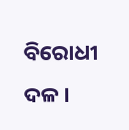ବିରୋଧୀ ଦଳ ।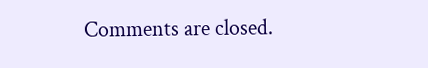Comments are closed.